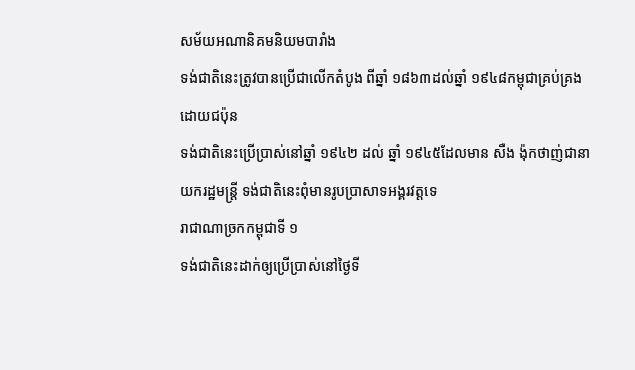សម័យអណានិគមនិយមបារាំង
ទង់ជាតិនេះត្រូវបានប្រើជាលើកតំបូង ពីឆ្នាំ ១៨៦៣ដល់ឆ្នាំ ១៩៤៨កម្ពុជាគ្រប់គ្រងដោយជប៉ុន
ទង់ជាតិនេះប្រើប្រាស់នៅឆ្នាំ ១៩៤២ ដល់ ឆ្នាំ ១៩៤៥ដែលមាន សឺង ង៉ុកថាញ់ជានាយករដ្ឋមន្ត្រី ទង់ជាតិនេះពុំមានរូបប្រាសាទអង្គរវត្តទេ
រាជាណាច្រកកម្ពុជាទី ១
ទង់ជាតិនេះដាក់ឲ្យប្រើប្រាស់នៅថ្ងៃទី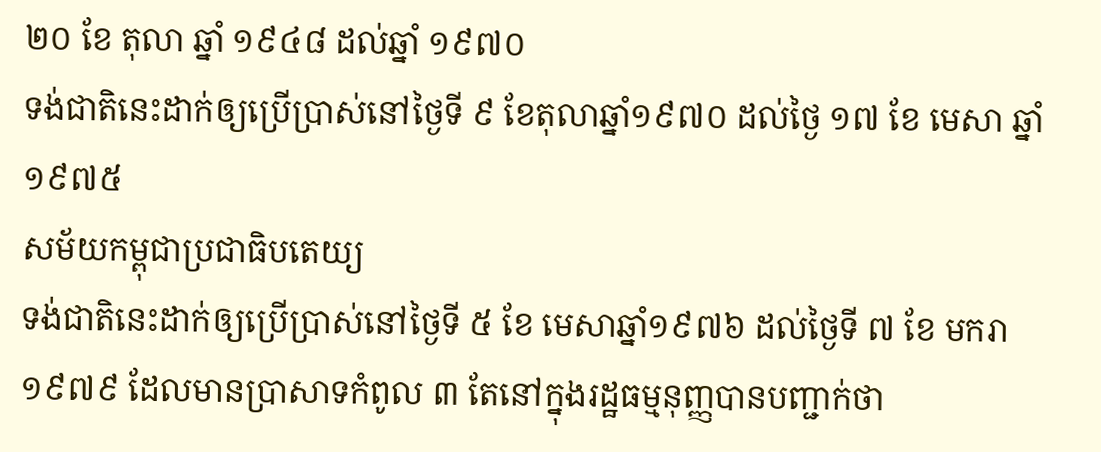២០ ខែ តុលា ឆ្នាំ ១៩៤៨ ដល់ឆ្នាំ ១៩៧០
ទង់ជាតិនេះដាក់ឲ្យប្រើបា្រស់នៅថៃ្ងទី ៩ ខែតុលាឆ្នាំ១៩៧០ ដល់ថ្ងៃ ១៧ ខែ មេសា ឆ្នាំ១៩៧៥
សម័យកម្ពុជាប្រជាធិបតេយ្យ
ទង់ជាតិនេះដាក់ឲ្យប្រើប្រាស់នៅថៃ្ងទី ៥ ខែ មេសាឆ្នាំ១៩៧៦ ដល់ថៃ្ងទី ៧ ខែ មករា ១៩៧៩ ដែលមានប្រាសាទកំពូល ៣ តែនៅក្នុងរដ្ឋធម្មនុញ្ញបានបញ្ជាក់ថា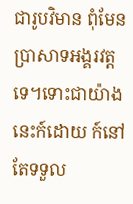ជារូបវិមាន ពុំមែនប្រាសាទអង្គរវត្តទេ។ទោះជាយ៉ាងនេះក៍ដោយ ក៍នៅតែទទួល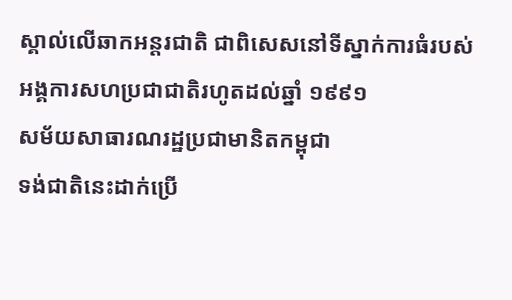ស្គាល់លើឆាកអន្តរជាតិ ជាពិសេសនៅទីស្នាក់ការធំរបស់អង្គការសហប្រជាជាតិរហូតដល់ឆ្នាំ ១៩៩១
សម័យសាធារណរដ្ឋប្រជាមានិតកម្ពុជា
ទង់ជាតិនេះដាក់ប្រើ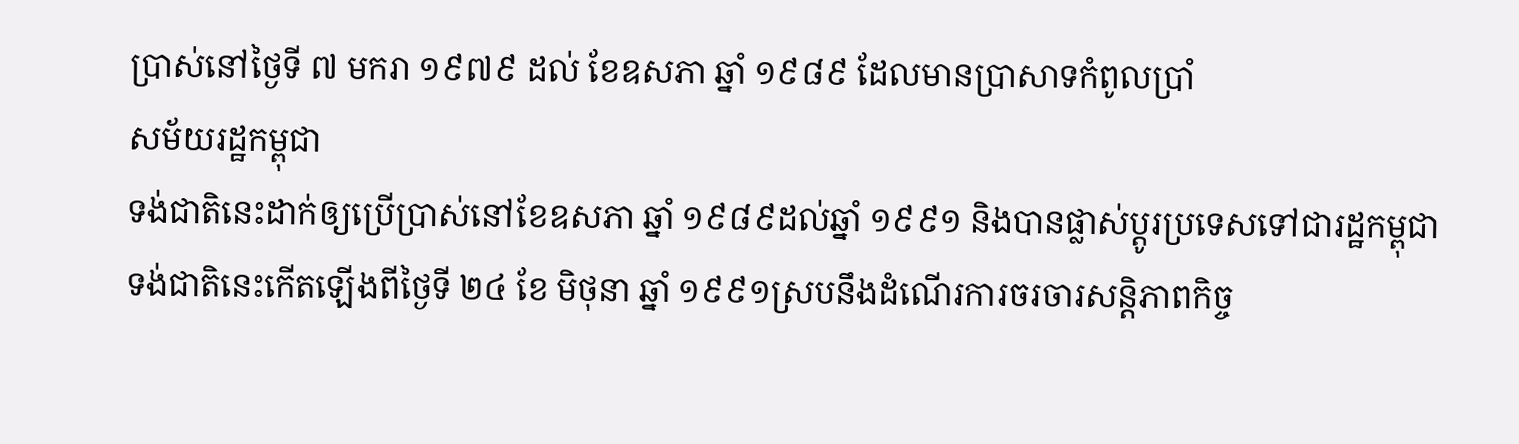ប្រាស់នៅថ្ងៃទី ៧ មករា ១៩៧៩ ដល់ ខែឧសភា ឆ្នាំ ១៩៨៩ ដែលមានប្រាសាទកំពូលប្រាំ
សម័យរដ្ឋកម្ពុជា
ទង់ជាតិនេះដាក់ឲ្យប្រើប្រាស់នៅខែឧសភា ឆ្នាំ ១៩៨៩ដល់ឆ្នាំ ១៩៩១ និងបានផ្លាស់ប្តូរប្រទេសទៅជារដ្ឋកម្ពុជា
ទង់ជាតិនេះកើតឡើងពីថ្ងៃទី ២៤ ខែ មិថុនា ឆ្នាំ ១៩៩១ស្របនឹងដំណើរការចរចារសន្តិភាពកិច្ច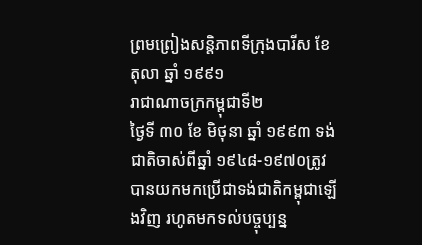ព្រមព្រៀងសន្តិភាពទីក្រុងបារីស ខែ តុលា ឆ្នាំ ១៩៩១
រាជាណាចក្រកម្ពុជាទី២
ថ្ងៃទី ៣០ ខែ មិថុនា ឆ្នាំ ១៩៩៣ ទង់ជាតិចាស់ពីឆ្នាំ ១៩៤៨-១៩៧០ត្រូវបានយកមកប្រើជាទង់ជាតិកម្ពុជាឡើងវិញ រហូតមកទល់បច្ចុប្បន្ន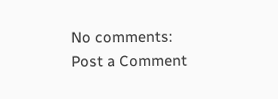No comments:
Post a Comment